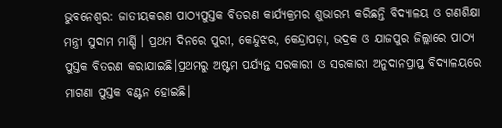ଭୁବନେଶ୍ୱର: ଜାତୀୟକରଣ ପାଠ୍ୟପୁସ୍ତକ ବିତରଣ କାର୍ଯ୍ୟକ୍ରମର ଶୁଭାରମ୍ଭ କରିଛନ୍ତି ବିଦ୍ୟାଳୟ ଓ ଗଣଶିକ୍ଷା ମନ୍ତ୍ରୀ ସୁଦାମ ମାର୍ଣ୍ଡି । ପ୍ରଥମ ଦିନରେ ପୁରୀ, କେନ୍ଦୁଝର, କେନ୍ଦ୍ରାପଡ଼ା, ଭଦ୍ରକ ଓ ଯାଜପୁର ଜିଲ୍ଲାରେ ପାଠ୍ୟ ପୁସ୍ତକ ବିତରଣ କରାଯାଇଛି।ପ୍ରଥମରୁ ଅଷ୍ଟମ ପର୍ଯ୍ୟନ୍ତ ସରକାରୀ ଓ ସରକାରୀ ଅନୁଦାନପ୍ରାପ୍ତ ବିଦ୍ୟାଳୟରେ ମାଗଣା ପୁସ୍ତକ ବଣ୍ଟନ ହୋଇଛି।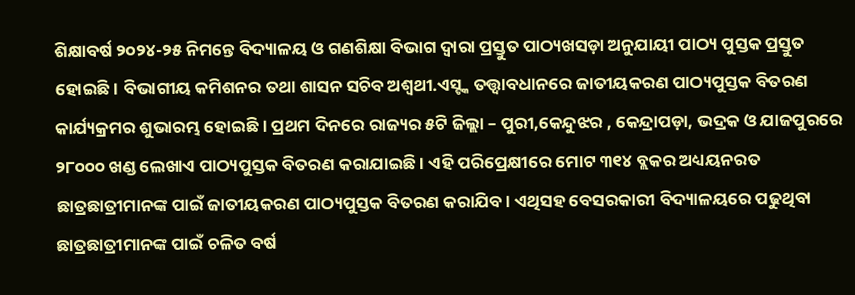ଶିକ୍ଷାବର୍ଷ ୨୦୨୪-୨୫ ନିମନ୍ତେ ବିଦ୍ୟାଳୟ ଓ ଗଣଶିକ୍ଷା ବିଭାଗ ଦ୍ଵାରା ପ୍ରସ୍ତୁତ ପାଠ୍ୟଖସଡ଼ା ଅନୁଯାୟୀ ପାଠ୍ୟ ପୁସ୍ତକ ପ୍ରସ୍ତୁତ ହୋଇଛି। ବିଭାଗୀୟ କମିଶନର ତଥା ଶାସନ ସଚିବ ଅଶ୍ଵଥୀ.ଏସ୍ଙ୍କ ତତ୍ତ୍ଵାବଧାନରେ ଜାତୀୟକରଣ ପାଠ୍ୟପୁସ୍ତକ ବିତରଣ କାର୍ଯ୍ୟକ୍ରମର ଶୁଭାରମ୍ଭ ହୋଇଛି । ପ୍ରଥମ ଦିନରେ ରାଜ୍ୟର ୫ଟି ଜିଲ୍ଲା – ପୁରୀ,କେନ୍ଦୁଝର , କେନ୍ଦ୍ରାପଡ଼ା, ଭଦ୍ରକ ଓ ଯାଜପୁରରେ ୨୮୦୦୦ ଖଣ୍ଡ ଲେଖାଏ ପାଠ୍ୟପୁସ୍ତକ ବିତରଣ କରାଯାଇଛି । ଏହି ପରିପ୍ରେକ୍ଷୀରେ ମୋଟ ୩୧୪ ବ୍ଲକର ଅଧ୍ୟୟନରତ ଛାତ୍ରଛାତ୍ରୀମାନଙ୍କ ପାଇଁ ଜାତୀୟକରଣ ପାଠ୍ୟପୁସ୍ତକ ବିତରଣ କରାଯିବ। ଏଥିସହ ବେସରକାରୀ ବିଦ୍ୟାଳୟରେ ପଢୁଥିବା ଛାତ୍ରଛାତ୍ରୀମାନଙ୍କ ପାଇଁ ଚଳିତ ବର୍ଷ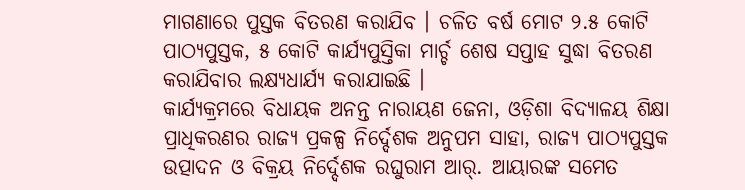ମାଗଣାରେ ପୁସ୍ତକ ବିତରଣ କରାଯିବ । ଚଳିତ ବର୍ଷ ମୋଟ ୨.୫ କୋଟି ପାଠ୍ୟପୁସ୍ତକ, ୫ କୋଟି କାର୍ଯ୍ୟପୁସ୍ତିକା ମାର୍ଚ୍ଚ ଶେଷ ସପ୍ତାହ ସୁଦ୍ଧା ବିତରଣ କରାଯିବାର ଲକ୍ଷ୍ୟଧାର୍ଯ୍ୟ କରାଯାଇଛି ।
କାର୍ଯ୍ୟକ୍ରମରେ ବିଧାୟକ ଅନନ୍ତ ନାରାୟଣ ଜେନା, ଓଡ଼ିଶା ବିଦ୍ୟାଳୟ ଶିକ୍ଷା ପ୍ରାଧିକରଣର ରାଜ୍ୟ ପ୍ରକଳ୍ପ ନିର୍ଦ୍ଦେଶକ ଅନୁପମ ସାହା, ରାଜ୍ୟ ପାଠ୍ୟପୁସ୍ତକ ଉତ୍ପାଦନ ଓ ବିକ୍ରୟ ନିର୍ଦ୍ଦେଶକ ରଘୁରାମ ଆର୍. ଆୟାରଙ୍କ ସମେତ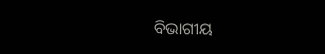ବିଭାଗୀୟ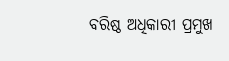ବରିଷ୍ଠ ଅଧିକାରୀ ପ୍ରମୁଖ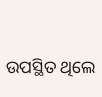ଉପସ୍ଥିତ ଥିଲେ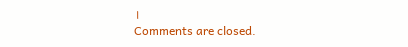।
Comments are closed.